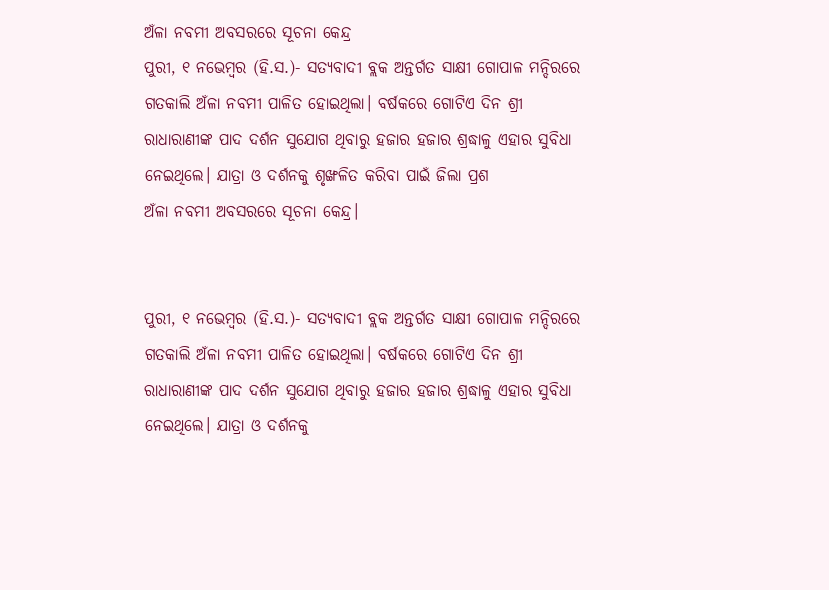ଅଁଳା ନବମୀ ଅବସରରେ ସୂଚନା କେନ୍ଦ୍ର
ପୁରୀ, ୧ ନଭେମ୍ବର (ହି.ସ.)- ସତ୍ୟବାଦୀ ବ୍ଲକ ଅନ୍ତର୍ଗତ ସାକ୍ଷୀ ଗୋପାଳ ମନ୍ଦିରରେ ଗତକାଲି ଅଁଳା ନବମୀ ପାଳିତ ହୋଇଥିଲା। ବର୍ଷକରେ ଗୋଟିଏ ଦିନ ଶ୍ରୀ ରାଧାରାଣୀଙ୍କ ପାଦ ଦର୍ଶନ ସୁଯୋଗ ଥିବାରୁ ହଜାର ହଜାର ଶ୍ରଦ୍ଧାଳୁ ଏହାର ସୁବିଧା ନେଇଥିଲେ। ଯାତ୍ରା ଓ ଦର୍ଶନକୁ ଶୃଙ୍ଖଳିତ କରିବା ପାଇଁ ଜିଲା ପ୍ରଶ
ଅଁଳା ନବମୀ ଅବସରରେ ସୂଚନା କେନ୍ଦ୍ର।


ପୁରୀ, ୧ ନଭେମ୍ବର (ହି.ସ.)- ସତ୍ୟବାଦୀ ବ୍ଲକ ଅନ୍ତର୍ଗତ ସାକ୍ଷୀ ଗୋପାଳ ମନ୍ଦିରରେ ଗତକାଲି ଅଁଳା ନବମୀ ପାଳିତ ହୋଇଥିଲା। ବର୍ଷକରେ ଗୋଟିଏ ଦିନ ଶ୍ରୀ ରାଧାରାଣୀଙ୍କ ପାଦ ଦର୍ଶନ ସୁଯୋଗ ଥିବାରୁ ହଜାର ହଜାର ଶ୍ରଦ୍ଧାଳୁ ଏହାର ସୁବିଧା ନେଇଥିଲେ। ଯାତ୍ରା ଓ ଦର୍ଶନକୁ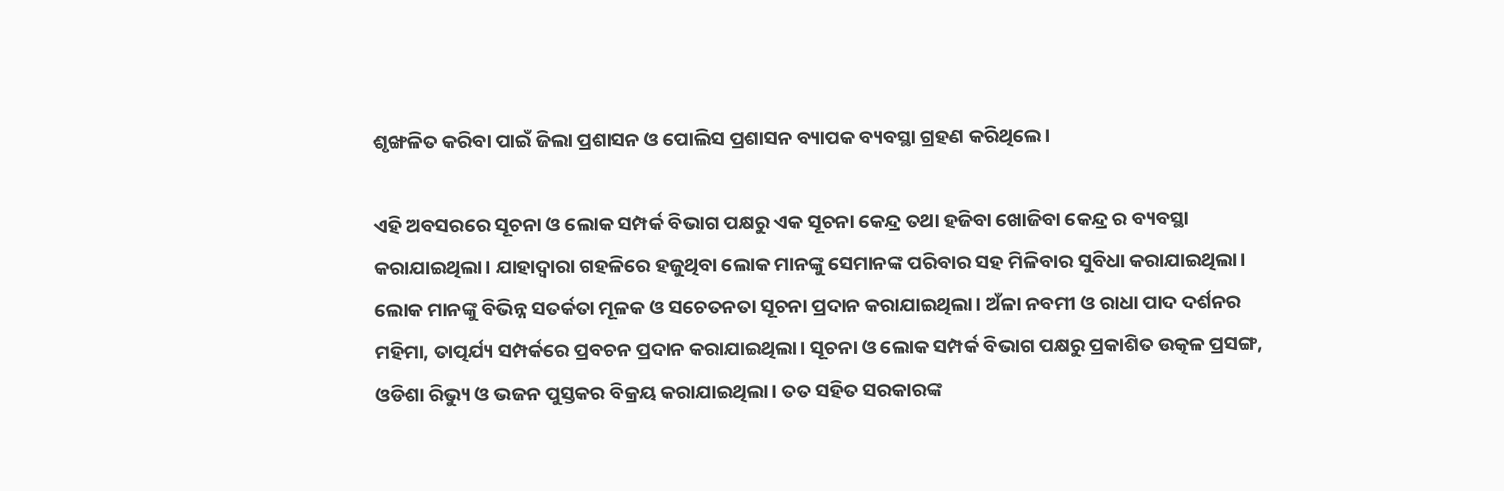ଶୃଙ୍ଖଳିତ କରିବା ପାଇଁ ଜିଲା ପ୍ରଶାସନ ଓ ପୋଲିସ ପ୍ରଶାସନ ବ୍ୟାପକ ବ୍ୟବସ୍ଥା ଗ୍ରହଣ କରିଥିଲେ।

ଏହି ଅବସରରେ ସୂଚନା ଓ ଲୋକ ସମ୍ପର୍କ ବିଭାଗ ପକ୍ଷରୁ ଏକ ସୂଚନା କେନ୍ଦ୍ର ତଥା ହଜିବା ଖୋଜିବା କେନ୍ଦ୍ର ର ବ୍ୟବସ୍ଥା କରାଯାଇଥିଲା। ଯାହାଦ୍ଵାରା ଗହଳିରେ ହଜୁଥିବା ଲୋକ ମାନଙ୍କୁ ସେମାନଙ୍କ ପରିବାର ସହ ମିଳିବାର ସୁବିଧା କରାଯାଇଥିଲା। ଲୋକ ମାନଙ୍କୁ ବିଭିନ୍ନ ସତର୍କତା ମୂଳକ ଓ ସଚେତନତା ସୂଚନା ପ୍ରଦାନ କରାଯାଇଥିଲା। ଅଁଳା ନବମୀ ଓ ରାଧା ପାଦ ଦର୍ଶନର ମହିମା, ତାତ୍ପର୍ଯ୍ୟ ସମ୍ପର୍କରେ ପ୍ରବଚନ ପ୍ରଦାନ କରାଯାଇଥିଲା। ସୂଚନା ଓ ଲୋକ ସମ୍ପର୍କ ବିଭାଗ ପକ୍ଷରୁ ପ୍ରକାଶିତ ଉତ୍କଳ ପ୍ରସଙ୍ଗ, ଓଡିଶା ରିଭ୍ୟୁ ଓ ଭଜନ ପୁସ୍ତକର ବିକ୍ରୟ କରାଯାଇଥିଲା। ତତ ସହିତ ସରକାରଙ୍କ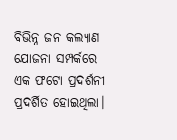ବିଭିନ୍ନ ଜନ କଲ୍ୟାଣ ଯୋଜନା ସମ୍ପର୍କରେ ଏକ ଫଟୋ ପ୍ରଦର୍ଶନୀ ପ୍ରଦର୍ଶିତ ହୋଇଥିଲା।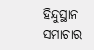ହିନ୍ଦୁସ୍ଥାନ ସମାଚାର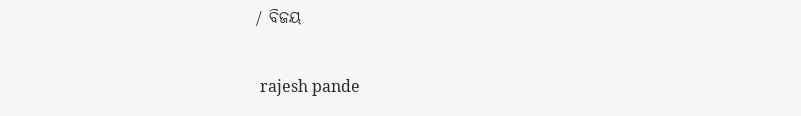/ ବିଜୟ


 rajesh pande